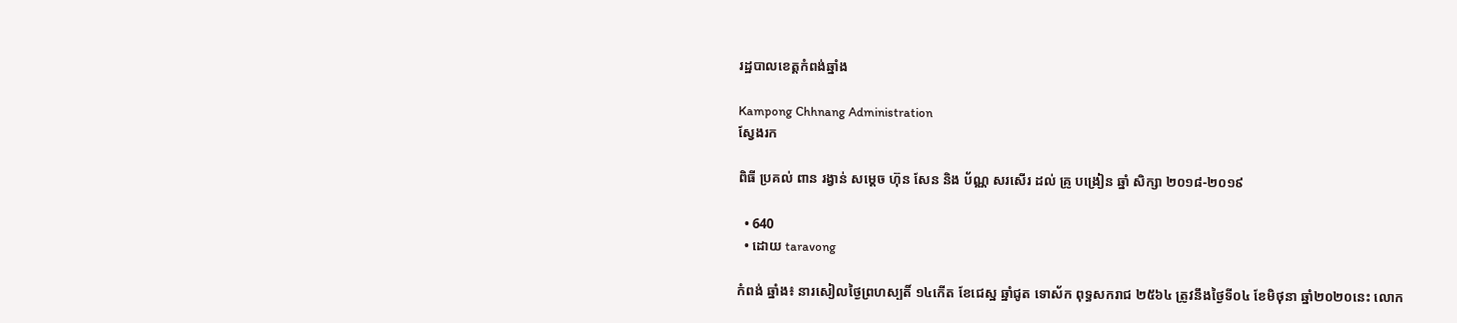រដ្ឋបាលខេត្តកំពង់ឆ្នាំង

Kampong Chhnang Administration
ស្វែងរក

ពិធី ប្រគល់ ពាន រង្វាន់ សម្ដេច ហ៊ុន សែន និង ប័ណ្ណ សរសើរ ដល់ គ្រូ បង្រៀន ឆ្នាំ សិក្សា ២០១៨-២០១៩

  • 640
  • ដោយ taravong

កំពង់ ឆ្នាំង៖ នារសៀលថ្ងៃព្រហស្បតិ៍ ១៤កើត ខែជេស្ឋ ឆ្នាំជូត ទោស័ក ពុទ្ធសករាជ ២៥៦៤ ត្រូវនឹងថ្ងៃទី០៤ ខែមិថុនា ឆ្នាំ២០២០នេះ លោក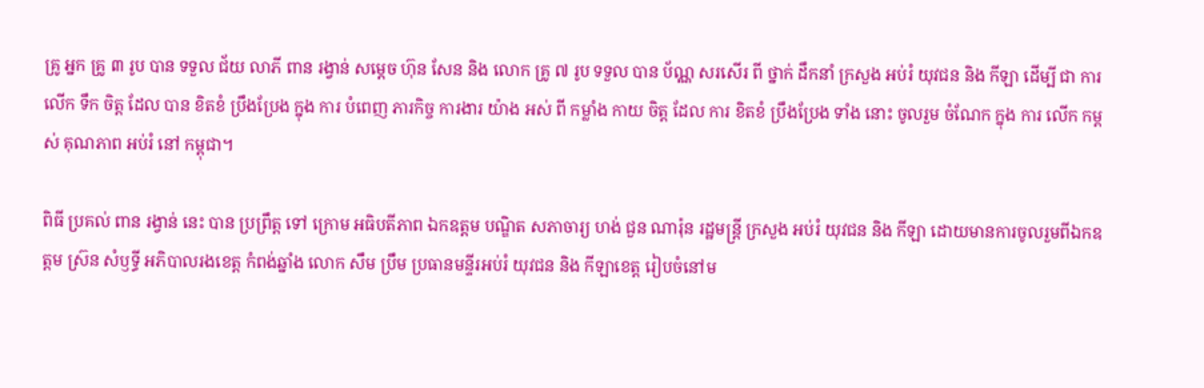គ្រូ អ្នក គ្រូ ៣ រូប បាន ទទួល ជ័យ លាភី ពាន រង្វាន់ សម្ដេច ហ៊ុន សែន និង លោក គ្រូ ៧ រូប ទទួល បាន ប័ណ្ណ សរសើរ ពី ថ្នាក់ ដឹកនាំ ក្រសួង អប់រំ យុវជន និង កីឡា ដើម្បី ជា ការ លើក ទឹក ចិត្ត ដែល បាន ខិតខំ ប្រឹងប្រែង ក្នុង ការ បំពេញ ភារកិច្ច ការងារ យ៉ាង អស់ ពី កម្លាំង កាយ ចិត្ត ដែល ការ ខិតខំ ប្រឹងប្រែង ទាំង នោះ ចូលរួម ចំណែក ក្នុង ការ លើក កម្ពស់ គុណភាព អប់រំ នៅ កម្ពុជា។

ពិធី ប្រគល់ ពាន រង្វាន់ នេះ បាន ប្រព្រឹត្ត ទៅ ក្រោម អធិបតីភាព ឯកឧត្ដម បណ្ឌិត សភាចារ្យ ហង់ ជួន ណារ៉ុន រដ្ឋមន្ត្រី ក្រសួង អប់រំ យុវជន និង កីឡា ដោយមានការចូលរួមពីឯកឧត្តម ស្រ៊ន សំឫទ្ធី អភិបាលរងខេត្ត កំពង់ឆ្នាំង លោក សឹម ប្រឹម ប្រធានមន្ទីរអប់រំ យុវជន និង កីឡាខេត្ត រៀបចំនៅម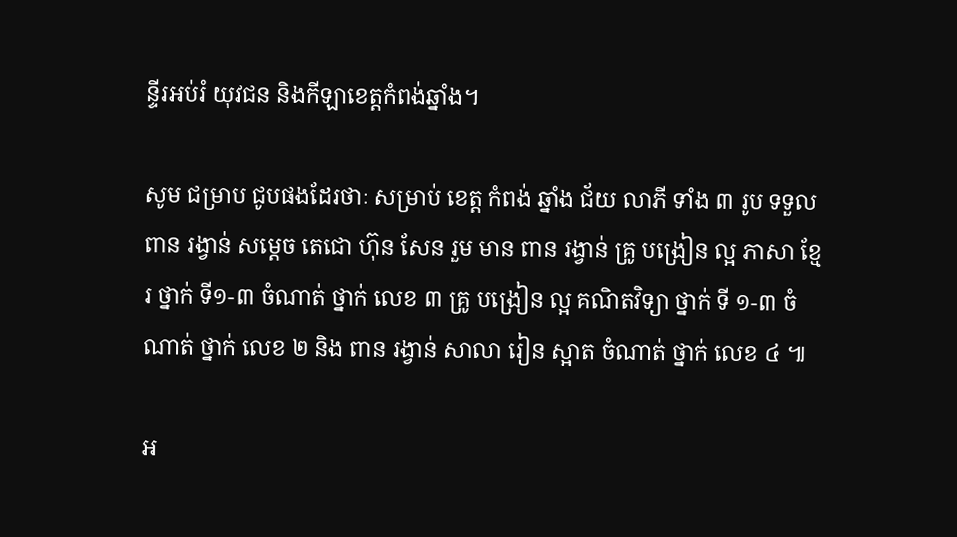ន្ទីរអប់រំ យុវជន និងកីឡាខេត្តកំពង់ឆ្នាំង។

សូម ជម្រាប ជូបផងដែរថាៈ សម្រាប់ ខេត្ត កំពង់ ឆ្នាំង ជ័យ លាភី ទាំង ៣ រូប ទទួល ពាន រង្វាន់ សម្តេច តេជោ ហ៊ុន សែន រួម មាន ពាន រង្វាន់ គ្រូ បង្រៀន ល្អ ភាសា ខ្មែរ ថ្នាក់ ទី១-៣ ចំណាត់ ថ្នាក់ លេខ ៣ គ្រូ បង្រៀន ល្អ គណិតវិទ្យា ថ្នាក់ ទី ១-៣ ចំណាត់ ថ្នាក់ លេខ ២ និង ពាន រង្វាន់ សាលា រៀន ស្អាត ចំណាត់ ថ្នាក់ លេខ ៤ ៕

អ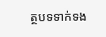ត្ថបទទាក់ទង